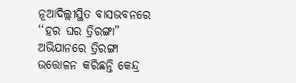ନୂଆଦିଲ୍ଲୀସ୍ଥିତ ବାସଭବନରେ ‘‘ହର ଘର ତ୍ରିରଙ୍ଗା” ଅଭିଯାନରେ ତ୍ରିରଙ୍ଗା ଉତ୍ତୋଳନ କରିଛନ୍ତି କେନ୍ଦ୍ର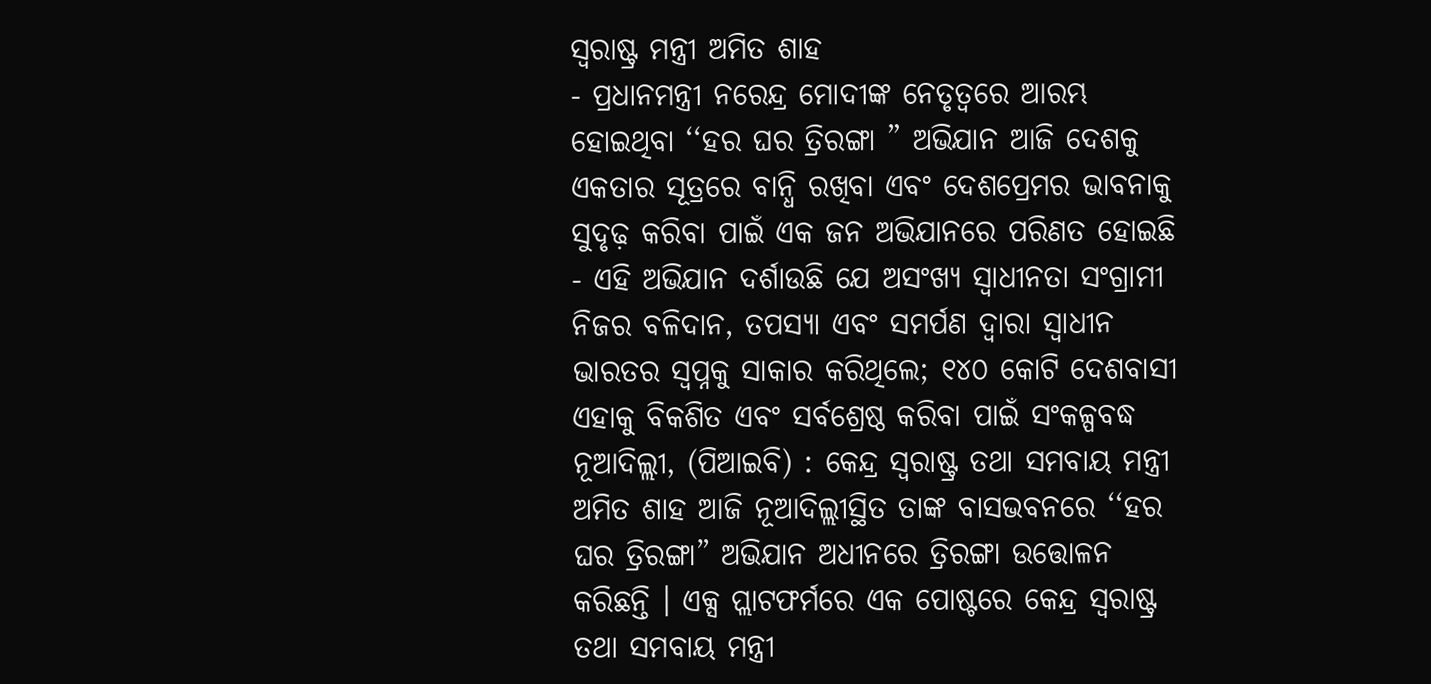ସ୍ୱରାଷ୍ଟ୍ର ମନ୍ତ୍ରୀ ଅମିତ ଶାହ
- ପ୍ରଧାନମନ୍ତ୍ରୀ ନରେନ୍ଦ୍ର ମୋଦୀଙ୍କ ନେତୃତ୍ୱରେ ଆରମ୍ଭ ହୋଇଥିବା ‘‘ହର ଘର ତ୍ରିରଙ୍ଗା ” ଅଭିଯାନ ଆଜି ଦେଶକୁ ଏକତାର ସୂତ୍ରରେ ବାନ୍ଧି ରଖିବା ଏବଂ ଦେଶପ୍ରେମର ଭାବନାକୁ ସୁଦୃଢ଼ କରିବା ପାଇଁ ଏକ ଜନ ଅଭିଯାନରେ ପରିଣତ ହୋଇଛି
- ଏହି ଅଭିଯାନ ଦର୍ଶାଉଛି ଯେ ଅସଂଖ୍ୟ ସ୍ୱାଧୀନତା ସଂଗ୍ରାମୀ ନିଜର ବଳିଦାନ, ତପସ୍ୟା ଏବଂ ସମର୍ପଣ ଦ୍ୱାରା ସ୍ୱାଧୀନ ଭାରତର ସ୍ୱପ୍ନକୁ ସାକାର କରିଥିଲେ; ୧୪୦ କୋଟି ଦେଶବାସୀ ଏହାକୁ ବିକଶିତ ଏବଂ ସର୍ବଶ୍ରେଷ୍ଠ କରିବା ପାଇଁ ସଂକଳ୍ପବଦ୍ଧ
ନୂଆଦିଲ୍ଲୀ, (ପିଆଇବି) : କେନ୍ଦ୍ର ସ୍ୱରାଷ୍ଟ୍ର ତଥା ସମବାୟ ମନ୍ତ୍ରୀ ଅମିତ ଶାହ ଆଜି ନୂଆଦିଲ୍ଲୀସ୍ଥିତ ତାଙ୍କ ବାସଭବନରେ ‘‘ହର ଘର ତ୍ରିରଙ୍ଗା” ଅଭିଯାନ ଅଧୀନରେ ତ୍ରିରଙ୍ଗା ଉତ୍ତୋଳନ କରିଛନ୍ତି । ଏକ୍ସ ପ୍ଲାଟଫର୍ମରେ ଏକ ପୋଷ୍ଟରେ କେନ୍ଦ୍ର ସ୍ୱରାଷ୍ଟ୍ର ତଥା ସମବାୟ ମନ୍ତ୍ରୀ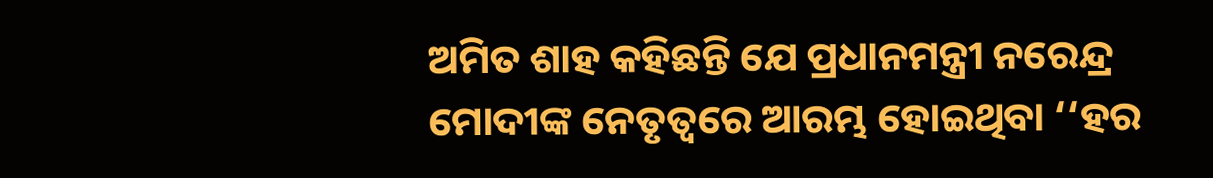ଅମିତ ଶାହ କହିଛନ୍ତି ଯେ ପ୍ରଧାନମନ୍ତ୍ରୀ ନରେନ୍ଦ୍ର ମୋଦୀଙ୍କ ନେତୃତ୍ୱରେ ଆରମ୍ଭ ହୋଇଥିବା ‘‘ହର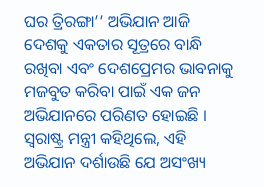ଘର ତ୍ରିରଙ୍ଗା’’ ଅଭିଯାନ ଆଜି ଦେଶକୁ ଏକତାର ସୂତ୍ରରେ ବାନ୍ଧି ରଖିବା ଏବଂ ଦେଶପ୍ରେମର ଭାବନାକୁ ମଜବୁତ କରିବା ପାଇଁ ଏକ ଜନ ଅଭିଯାନରେ ପରିଣତ ହୋଇଛି । ସ୍ୱରାଷ୍ଟ୍ର ମନ୍ତ୍ରୀ କହିଥିଲେ, ଏହି ଅଭିଯାନ ଦର୍ଶାଉଛି ଯେ ଅସଂଖ୍ୟ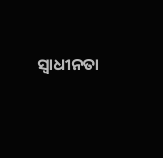ସ୍ୱାଧୀନତା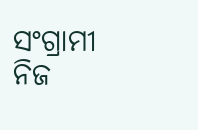ସଂଗ୍ରାମୀ ନିଜ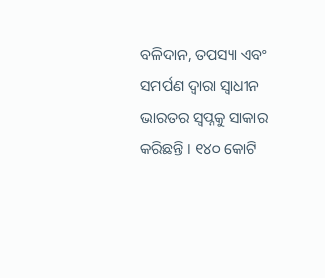ବଳିଦାନ, ତପସ୍ୟା ଏବଂ ସମର୍ପଣ ଦ୍ୱାରା ସ୍ୱାଧୀନ ଭାରତର ସ୍ୱପ୍ନକୁ ସାକାର କରିଛନ୍ତି । ୧୪୦ କୋଟି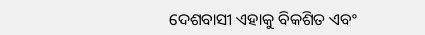ଦେଶବାସୀ ଏହାକୁ ବିକଶିତ ଏବଂ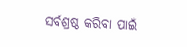ସର୍ବଶ୍ରଷ୍ଠ କରିବା ପାଇଁ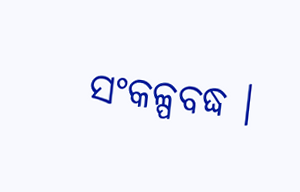ସଂକଳ୍ପବଦ୍ଧ ।